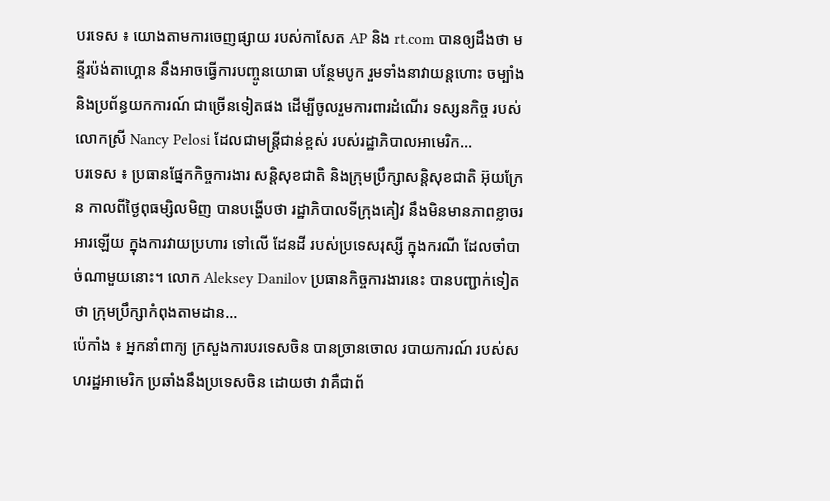បរទេស ៖ យោងតាមការចេញផ្សាយ របស់កាសែត AP និង rt.com បានឲ្យដឹងថា មន្ទីរប៉ង់តាហ្គោន នឹងអាចធ្វើការបញ្ចូនយោធា បន្ថែមបូក រួមទាំងនាវាយន្តហោះ ចម្បាំង និងប្រព័ន្ធយកការណ៍ ជាច្រើនទៀតផង ដើម្បីចូលរួមការពារដំណើរ ទស្សនកិច្ច របស់លោកស្រី Nancy Pelosi ដែលជាមន្ត្រីជាន់ខ្ពស់ របស់រដ្ឋាភិបាលអាមេរិក...
បរទេស ៖ ប្រធានផ្នែកកិច្ចការងារ សន្តិសុខជាតិ និងក្រុមប្រឹក្សាសន្តិសុខជាតិ អ៊ុយក្រែន កាលពីថ្ងៃពុធម្សិលមិញ បានបង្ហើបថា រដ្ឋាភិបាលទីក្រុងគៀវ នឹងមិនមានភាពខ្លាចរអារឡើយ ក្នុងការវាយប្រហារ ទៅលើ ដែនដី របស់ប្រទេសរុស្សី ក្នុងករណី ដែលចាំបាច់ណាមួយនោះ។ លោក Aleksey Danilov ប្រធានកិច្ចការងារនេះ បានបញ្ជាក់ទៀតថា ក្រុមប្រឹក្សាកំពុងតាមដាន...
ប៉េកាំង ៖ អ្នកនាំពាក្យ ក្រសួងការបរទេសចិន បានច្រានចោល របាយការណ៍ របស់សហរដ្ឋអាមេរិក ប្រឆាំងនឹងប្រទេសចិន ដោយថា វាគឺជាព័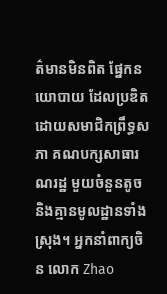ត៌មានមិនពិត ផ្នែកនយោបាយ ដែលប្រឌិតដោយសមាជិកព្រឹទ្ធសភា គណបក្សសាធារណរដ្ឋ មួយចំនួនតូច និងគ្មានមូលដ្ឋានទាំងស្រុង។ អ្នកនាំពាក្យចិន លោក Zhao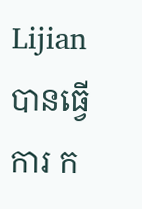Lijian បានធ្វើការ ក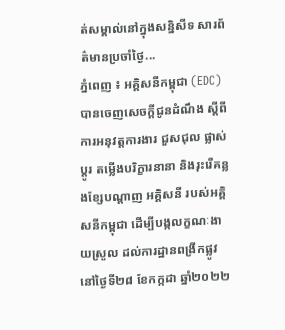ត់សម្គាល់នៅក្នុងសន្និសីទ សារព័ត៌មានប្រចាំថ្ងៃ...
ភ្នំពេញ ៖ អគ្គិសនីកម្ពុជា (EDC) បានចេញសេចក្តីជូនដំណឹង ស្តីពីការអនុវត្តការងារ ជួសជុល ផ្លាស់ប្តូរ តម្លើងបរិក្ខារនានា និងរុះរើគន្លងខ្សែបណ្តាញ អគ្គិសនី របស់អគ្គិសនីកម្ពុជា ដើម្បីបង្កលក្ខណៈងាយស្រួល ដល់ការដ្ឋានពង្រីកផ្លូវ នៅថ្ងៃទី២៨ ខែកក្កដា ឆ្នាំ២០២២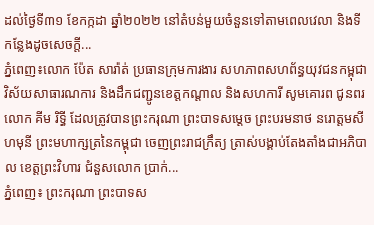ដល់ថ្ងៃទី៣១ ខែកក្កដា ឆ្នាំ២០២២ នៅតំបន់មួយចំនួនទៅតាមពេលវេលា និងទីកន្លែងដូចសេចក្តី...
ភ្នំពេញ៖លោក ប៉ែត សារ៉ាត់ ប្រធានក្រុមការងារ សហភាពសហព័ន្ធយុវជនកម្ពុជា វិស័យសាធារណការ និងដឹកជញ្ជូនខេត្តកណ្តាល និងសហការី សូមគោរព ជូនពរលោក គីម រិទ្ធី ដែលត្រូវបានព្រះករុណា ព្រះបាទសម្ដេច ព្រះបរមនាថ នរោត្តមសីហមុនី ព្រះមហាក្សត្រនៃកម្ពុជា ចេញព្រះរាជក្រឹត្យ ត្រាស់បង្គាប់តែងតាំងជាអភិបាល ខេត្តព្រះវិហារ ជំនួសលោក ប្រាក់...
ភ្នំពេញ៖ ព្រះករុណា ព្រះបាទស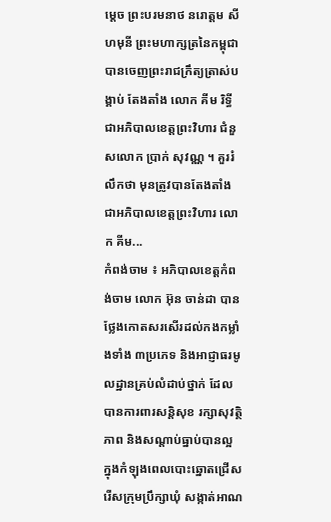ម្ដេច ព្រះបរមនាថ នរោត្តម សីហមុនី ព្រះមហាក្សត្រនៃកម្ពុជា បានចេញព្រះរាជក្រឹត្យត្រាស់បង្គាប់ តែងតាំង លោក គីម រិទ្ធី ជាអភិបាលខេត្តព្រះវិហារ ជំនួសលោក ប្រាក់ សុវណ្ណ ។ គួររំលឹកថា មុនត្រូវបានតែងតាំង ជាអភិបាលខេត្តព្រះវិហារ លោក គីម...
កំពង់ចាម ៖ អភិបាលខេត្តកំពង់ចាម លោក អ៊ុន ចាន់ដា បានថ្លែងកោតសរសើរដល់កងកម្លាំងទាំង ៣ប្រភេទ និងអាជ្ញាធរមូលដ្ឋានគ្រប់លំដាប់ថ្នាក់ ដែលបានការពារសន្តិសុខ រក្សាសុវត្ថិភាព និងសណ្ដាប់ធ្នាប់បានល្អ ក្នុងកំឡុងពេលបោះឆ្នោតជ្រើសរើសក្រុមប្រឹក្សាឃុំ សង្កាត់អាណ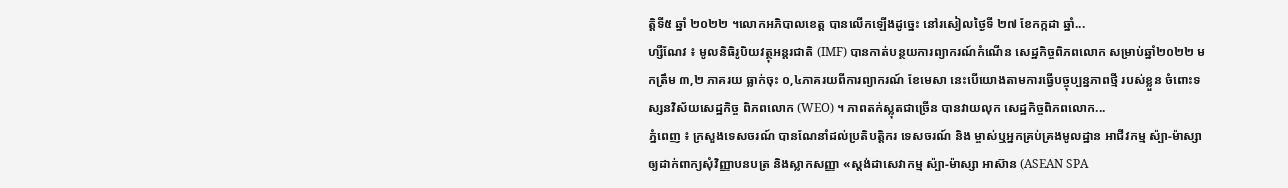ត្តិទី៥ ឆ្នាំ ២០២២ ។លោកអភិបាលខេត្ត បានលើកឡើងដូច្នេះ នៅរសៀលថ្ងៃទី ២៧ ខែកក្កដា ឆ្នាំ...
ហ្សឺណែវ ៖ មូលនិធិរូបិយវត្ថុអន្តរជាតិ (IMF) បានកាត់បន្ថយការព្យាករណ៍កំណើន សេដ្ឋកិច្ចពិភពលោក សម្រាប់ឆ្នាំ២០២២ មកត្រឹម ៣,២ ភាគរយ ធ្លាក់ចុះ ០,៤ភាគរយពីការព្យាករណ៍ ខែមេសា នេះបើយោងតាមការធ្វើបច្ចុប្បន្នភាពថ្មី របស់ខ្លួន ចំពោះទស្សនវិស័យសេដ្ឋកិច្ច ពិភពលោក (WEO) ។ ភាពតក់ស្លុតជាច្រើន បានវាយលុក សេដ្ឋកិច្ចពិភពលោក...
ភ្នំពេញ ៖ ក្រសួងទេសចរណ៍ បានណែនាំដល់ប្រតិបត្តិករ ទេសចរណ៍ និង ម្ចាស់ឬអ្នកគ្រប់គ្រងមូលដ្ឋាន អាជីវកម្ម ស៉្បា-ម៉ាស្សា ឲ្យដាក់ពាក្យសុំវិញ្ញាបនបត្រ និងស្លាកសញ្ញា «ស្តង់ដាសេវាកម្ម ស៉្បា-ម៉ាស្សា អាស៊ាន (ASEAN SPA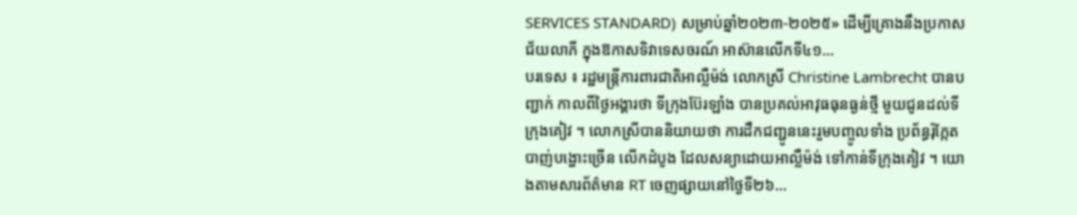SERVICES STANDARD) សម្រាប់ឆ្នាំ២០២៣-២០២៥» ដើម្បីគ្រោងនឹងប្រកាសជ័យលាភី ក្នុងឱកាសទិវាទេសចរណ៍ អាស៊ានលើកទី៤១...
បរទេស ៖ រដ្ឋមន្ត្រីការពារជាតិអាល្លឺម៉ង់ លោកស្រី Christine Lambrecht បានបញ្ជាក់ កាលពីថ្ងៃអង្គារថា ទីក្រុងប៊ែរឡាំង បានប្រគល់អាវុធធុនធ្ងន់ថ្មី មួយជូនដល់ទីក្រុងគៀវ ។ លោកស្រីបាននិយាយថា ការដឹកជញ្ជូននេះរួមបញ្ចូលទាំង ប្រព័ន្ធរ៉ុក្កែតបាញ់បង្ហោះច្រើន លើកដំបូង ដែលសន្យាដោយអាល្លឺម៉ង់ ទៅកាន់ទីក្រុងគៀវ ។ យោងតាមសារព័ត៌មាន RT ចេញផ្សាយនៅថ្ងៃទី២៦...